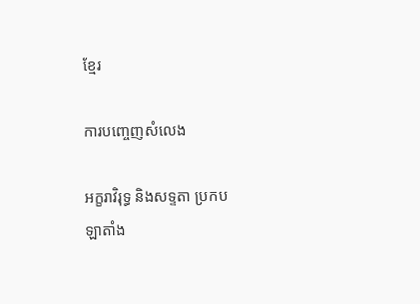ខ្មែរ

ការបញ្ចេញសំលេង

អក្ខរាវិរុទ្ធ និងសទ្ទតា ប្រកប
ឡាតាំង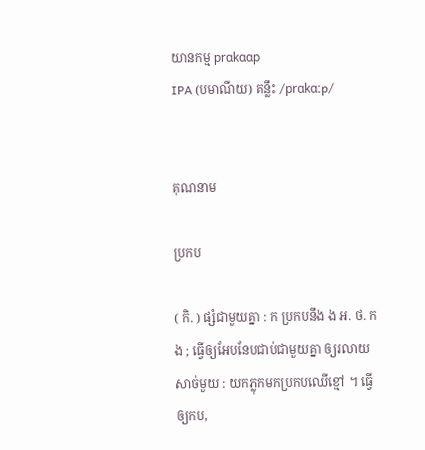យានកម្ម prɑkɑɑp
IPA (បមាណីយ) គន្លឹះ /prɑkɑːp/


គុណនាម

ប្រកប

( កិ. ) ផ្សំជាមួយគ្នា : ក ប្រកបនឹង ង អ. ថ. កង ; ធ្វើឲ្យអែបនែបជាប់ជាមួយគ្នា ឲ្យរលាយសាច់មួយ : យកភ្លុកមកប្រកបឈើខ្មៅ ។ ធ្វើឲ្យកប,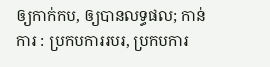ឲ្យកាក់កប, ឲ្យបានលទ្ធផល; កាន់ការ : ប្រកបការរបរ, ប្រកបការ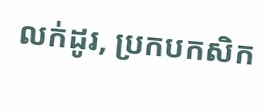លក់ដូរ, ប្រកបកសិក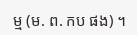ម្ម (ម. ព. កប ផង) ។